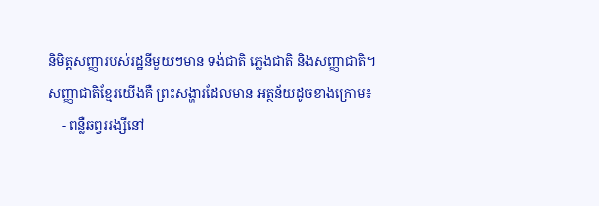និមិត្តសញ្ញារបស់រដ្ឋនីមួយៗមាន ទង់ជាតិ ភ្លេងជាតិ និងសញ្ញាជាតិ។
សញ្ញាជាតិខ្មែរយើងគឺ ព្រះសង្ហារដែលមាន អត្ថន័យដូចខាងក្រោម៖
    - ពន្លឺឆព្វររង្សីនៅ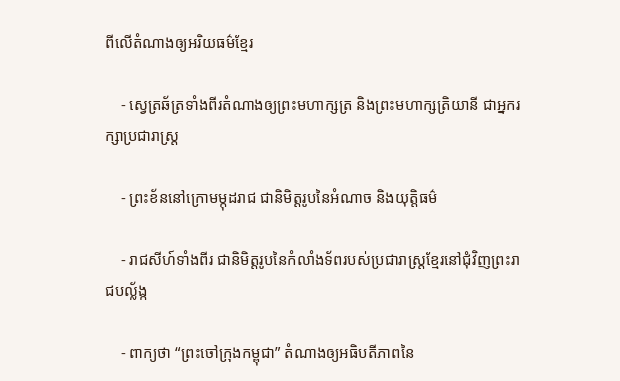ពីលើតំណាងឲ្យអរិយធម៌ខ្មែរ

    - ស្វេត្រឆ័ត្រទាំងពីរតំណាងឲ្យព្រះមហាក្សត្រ និងព្រះមហាក្សត្រិយានី ជាអ្នករក្សាប្រជារាស្ត្រ

    - ព្រះខ័ននៅក្រោមម្កុដរាជ ជានិមិត្តរូបនៃអំណាច និងយុត្តិធម៌

    - រាជសីហ៍ទាំងពីរ ជានិមិត្តរូបនៃកំលាំងទ័ពរបស់ប្រជារាស្ត្រខ្មែរនៅជុំវិញព្រះរាជបល្ល័ង្ក

    - ពាក្យថា “ព្រះចៅក្រុងកម្ពុជា” តំណាងឲ្យអធិបតីភាពនៃ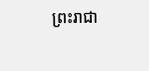ព្រះរាជា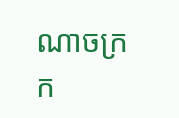ណាចក្រក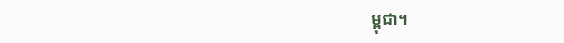ម្ពុជា។